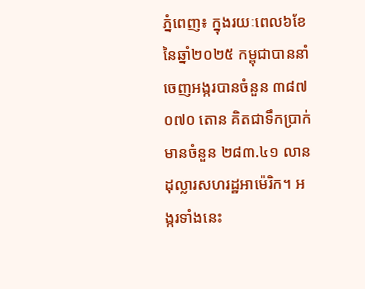ភ្នំពេញ៖ ក្នុងរយៈពេល៦ខែ នៃឆ្នាំ២០២៥ កម្ពុជាបាននាំចេញអង្ករបានចំនួន ៣៨៧ ០៧០ តោន គិតជាទឹកប្រាក់មានចំនួន ២៨៣.៤១ លានដុល្លារសហរដ្ឋអាម៉េរិក។ អង្ករទាំងនេះ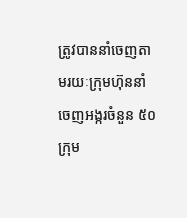ត្រូវបាននាំចេញតាមរយៈក្រុមហ៊ុននាំចេញអង្ករចំនួន ៥០ ក្រុម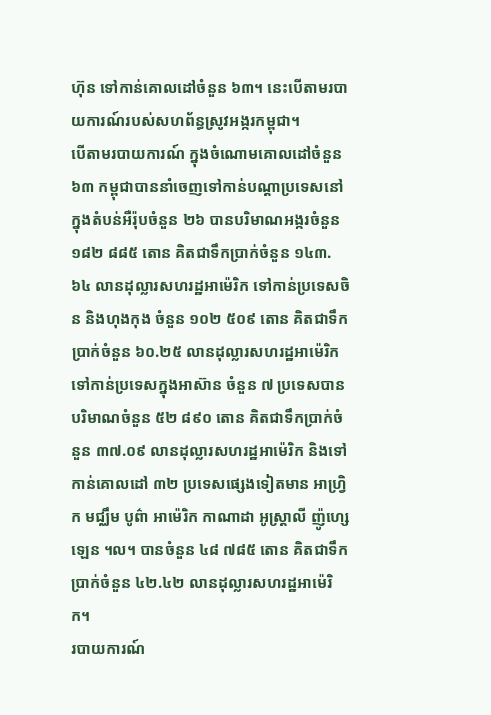ហ៊ុន ទៅកាន់គោលដៅចំនួន ៦៣។ នេះបើតាមរបាយការណ៍របស់សហព័ន្ធស្រូវអង្ករកម្ពុជា។
បើតាមរបាយការណ៍ ក្នុងចំណោមគោលដៅចំនួន៦៣ កម្ពុជាបាននាំចេញទៅកាន់បណ្តាប្រទេសនៅក្នុងតំបន់អឺរ៉ុបចំនួន ២៦ បានបរិមាណអង្ករចំនួន ១៨២ ៨៨៥ តោន គិតជាទឹកប្រាក់ចំនួន ១៤៣.៦៤ លានដុល្លារសហរដ្ឋអាម៉េរិក ទៅកាន់ប្រទេសចិន និងហុងកុង ចំនួន ១០២ ៥០៩ តោន គិតជាទឹកប្រាក់ចំនួន ៦០.២៥ លានដុល្លារសហរដ្ឋអាម៉េរិក ទៅកាន់ប្រទេសក្នុងអាស៊ាន ចំនួន ៧ ប្រទេសបានបរិមាណចំនួន ៥២ ៨៩០ តោន គិតជាទឹកប្រាក់ចំនួន ៣៧.០៩ លានដុល្លារសហរដ្ឋអាម៉េរិក និងទៅកាន់គោលដៅ ៣២ ប្រទេសផ្សេងទៀតមាន អាហ្វ្រិក មជ្ឈឹម បូព៌ា អាម៉េរិក កាណាដា អូស្ត្រាលី ញ៉ូហ្សេឡេន ។ល។ បានចំនួន ៤៨ ៧៨៥ តោន គិតជាទឹកប្រាក់ចំនួន ៤២.៤២ លានដុល្លារសហរដ្ឋអាម៉េរិក។
របាយការណ៍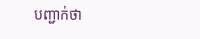បញ្ជាក់ថា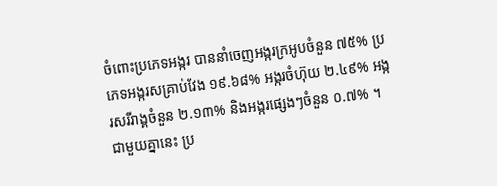ចំពោះប្រភេទអង្ករ បាននាំចេញអង្ករក្រអូបចំនួន ៧៥% ប្រភេទអង្ករសគ្រាប់វែង ១៩.៦៨% អង្ករចំហ៊ុយ ២.៤៩% អង្ករសរីរាង្គចំនួន ២.១៣% និងអង្ករផ្សេងៗចំនួន ០.៧% ។
ជាមួយគ្នានេះ ប្រ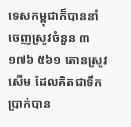ទេសកម្ពុជាក៏បាននាំចេញស្រូវចំនួន ៣ ១៧៦ ៥៦១ តោនស្រូវសើម ដែលគិតជាទឹកប្រាក់បាន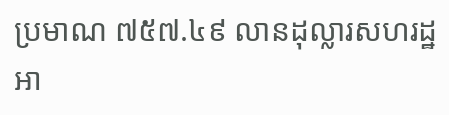ប្រមាណ ៧៥៧.៤៩ លានដុល្លារសហរដ្ឋអា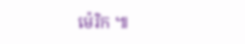ម៉េរិក ៕